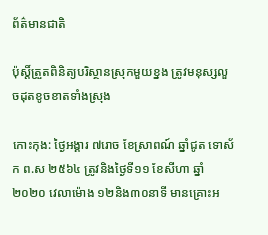ព័ត៌មានជាតិ

ប៉ុស្តិ៍ត្រួតពិនិត្យបរិស្ថានស្រុកមួយខ្នង ត្រូវមនុស្សលួចដុតខូចខាតទាំងស្រុង

កោះកុង: ថ្ងៃអង្គារ ៧រោច ខែស្រាពណ៍ ឆ្នាំជូត ទោស័ក ព.ស ២៥៦៤ ត្រូវនិងថ្ងៃទី១១ ខែសីហា ឆ្នាំ២០២០ វេលាម៉ោង ១២និង៣០នាទី មានគ្រោះអ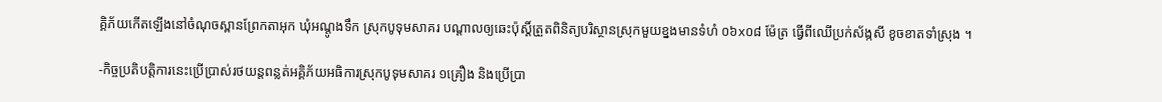គ្គិភ័យកើតឡើងនៅចំណុចស្ពានព្រែកតាអុក ឃុំអណ្ដូងទឹក ស្រុកបូទុមសាគរ បណ្ដាលឲ្យឆេះប៉ុស្តិ៍ត្រួតពិនិត្យបរិស្ថានស្រុកមួយខ្នងមានទំហំ ០៦x០៨ ម៉ែត្រ ធ្វើពីឈើប្រក់ស័ង្កសី ខូចខាតទាំស្រុង ។

-កិច្ចប្រតិបត្តិការនេះប្រើប្រាស់រថយន្តពន្លត់អគ្គិភ័យអធិការស្រុកបូទុមសាគរ ១គ្រឿង និងប្រើប្រា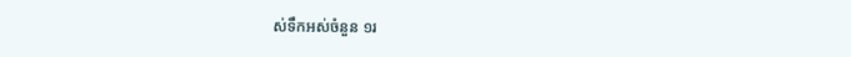ស់ទឹកអស់ចំនួន ១រ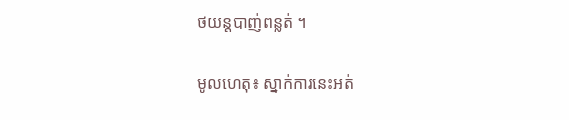ថយន្តបាញ់ពន្លត់ ។

មូលហេតុ៖ ស្នាក់ការនេះអត់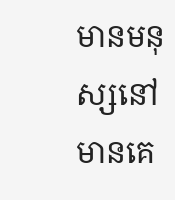មានមនុស្សនៅមានគេ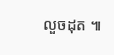លួចដុត ៕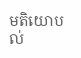មតិយោបល់